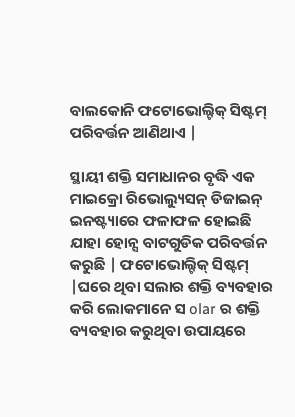ବାଲକୋନି ଫଟୋଭୋଲ୍ଟିକ୍ ସିଷ୍ଟମ୍ ପରିବର୍ତ୍ତନ ଆଣିଥାଏ |

ସ୍ଥାୟୀ ଶକ୍ତି ସମାଧାନର ବୃଦ୍ଧି ଏକ ମାଇକ୍ରୋ ରିଭୋଲ୍ୟୁସନ୍ ଡିଜାଇନ୍ ଇନଷ୍ଟ୍ୟାରେ ଫଳାଫଳ ହୋଇଛି ଯାହା ହୋନ୍ସ ବାଟଗୁଡିକ ପରିବର୍ତ୍ତନ କରୁଛି | ଫଟୋଭୋଲ୍ଟିକ୍ ସିଷ୍ଟମ୍ |ଘରେ ଥିବା ସଲାର ଶକ୍ତି ବ୍ୟବହାର କରି ଲୋକମାନେ ସ olar ର ଶକ୍ତି ବ୍ୟବହାର କରୁଥିବା ଉପାୟରେ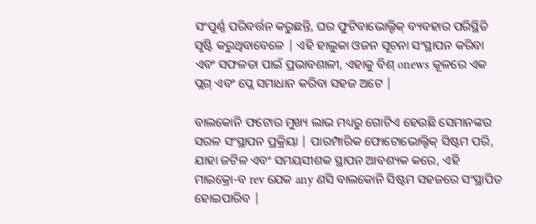ସଂପୂର୍ଣ୍ଣ ପରିବର୍ତ୍ତନ କରୁଛନ୍ତି, ଘର ଫୁଟିବାଭୋଲ୍ଟିକ୍ ବ୍ୟବହାର ପରିସ୍ଥିତି ସୃଷ୍ଟି କରୁଥିବାବେଳେ | ଏହି ହାଲୁକା ଓଜନ ସୂଚନା ସଂସ୍ଥାପନ କରିବା ଏବଂ ସଫଳତା ପାଇଁ ପ୍ରଭାବଶାଳୀ, ଏହାକୁ ବିଶ୍ onews କୂଳରେ ଏକ ପ୍ଲଗ୍ ଏବଂ ପ୍ଲେ ସମାଧାନ କରିବା ସହଜ ଅଟେ |

ବାଲକୋନି ଫଟୋର ମୁଖ୍ୟ ଲାଭ ମଧ୍ୟରୁ ଗୋଟିଏ ହେଉଛି ସେମାନଙ୍କର ସରଳ ସଂସ୍ଥାପନ ପ୍ରକ୍ରିୟା | ପାରମ୍ପାରିକ ଫୋଟୋଭୋଲ୍ଟିକ୍ ସିଷ୍ଟମ ପରି, ଯାହା ଜଟିଳ ଏବଂ ସମୟସୀଶକ ସ୍ଥାପନ ଆବଶ୍ୟକ କରେ, ଏହି ମାଇକ୍ରୋ-ବ rev ଯେକ any ଣସି ବାଲକୋନି ସିଷ୍ଟମ ସହଜରେ ସଂସ୍ଥାପିତ ହୋଇପାରିବ |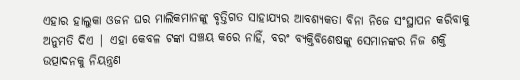ଏହାର ହାଲୁକା ଓଜନ ଘର ମାଲିକମାନଙ୍କୁ ବୃତ୍ତିଗତ ସାହାଯ୍ୟର ଆବଶ୍ୟକତା ବିନା ନିଜେ ସଂସ୍ଥାପନ କରିବାକୁ ଅନୁମତି ଦିଏ | ଏହା କେବଳ ଟଙ୍କା ସଞ୍ଚୟ କରେ ନାହିଁ, ବରଂ ବ୍ୟକ୍ତିବିଶେଷଙ୍କୁ ସେମାନଙ୍କର ନିଜ ଶକ୍ତି ଉତ୍ପାଦନକୁ ନିୟନ୍ତ୍ରଣ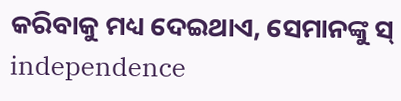କରିବାକୁ ମଧ୍ୟ ଦେଇଥାଏ, ସେମାନଙ୍କୁ ସ୍ independence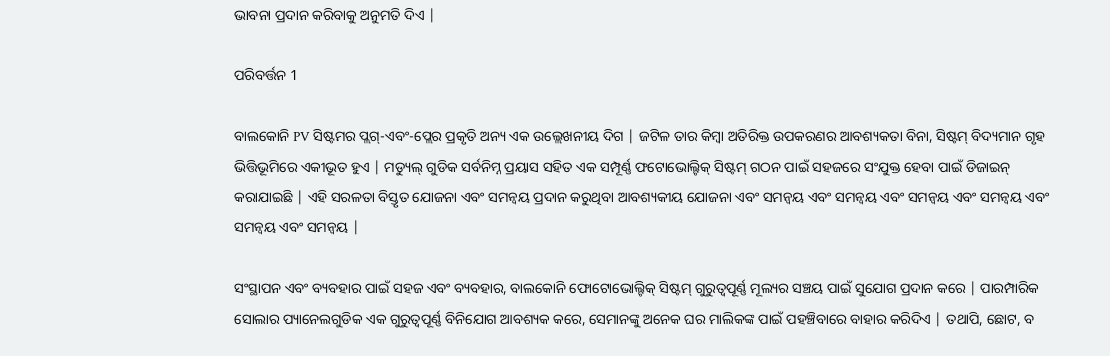ଭାବନା ପ୍ରଦାନ କରିବାକୁ ଅନୁମତି ଦିଏ |

ପରିବର୍ତ୍ତନ 1

ବାଲକୋନି PV ସିଷ୍ଟମର ପ୍ଲଗ୍-ଏବଂ-ପ୍ଲେର ପ୍ରକୃତି ଅନ୍ୟ ଏକ ଉଲ୍ଲେଖନୀୟ ଦିଗ | ଜଟିଳ ତାର କିମ୍ବା ଅତିରିକ୍ତ ଉପକରଣର ଆବଶ୍ୟକତା ବିନା, ସିଷ୍ଟମ୍ ବିଦ୍ୟମାନ ଗୃହ ଭିତ୍ତିଭୂମିରେ ଏକୀଭୂତ ହୁଏ | ମଡ୍ୟୁଲ୍ ଗୁଡିକ ସର୍ବନିମ୍ନ ପ୍ରୟାସ ସହିତ ଏକ ସମ୍ପୂର୍ଣ୍ଣ ଫଟୋଭୋଲ୍ଟିକ୍ ସିଷ୍ଟମ୍ ଗଠନ ପାଇଁ ସହଜରେ ସଂଯୁକ୍ତ ହେବା ପାଇଁ ଡିଜାଇନ୍ କରାଯାଇଛି | ଏହି ସରଳତା ବିସ୍ତୃତ ଯୋଜନା ଏବଂ ସମନ୍ୱୟ ପ୍ରଦାନ କରୁଥିବା ଆବଶ୍ୟକୀୟ ଯୋଜନା ଏବଂ ସମନ୍ୱୟ ଏବଂ ସମନ୍ୱୟ ଏବଂ ସମନ୍ୱୟ ଏବଂ ସମନ୍ୱୟ ଏବଂ ସମନ୍ୱୟ ଏବଂ ସମନ୍ୱୟ |

ସଂସ୍ଥାପନ ଏବଂ ବ୍ୟବହାର ପାଇଁ ସହଜ ଏବଂ ବ୍ୟବହାର, ବାଲକୋନି ଫୋଟୋଭୋଲ୍ଟିକ୍ ସିଷ୍ଟମ୍ ଗୁରୁତ୍ୱପୂର୍ଣ୍ଣ ମୂଲ୍ୟର ସଞ୍ଚୟ ପାଇଁ ସୁଯୋଗ ପ୍ରଦାନ କରେ | ପାରମ୍ପାରିକ ସୋଲାର ପ୍ୟାନେଲଗୁଡିକ ଏକ ଗୁରୁତ୍ୱପୂର୍ଣ୍ଣ ବିନିଯୋଗ ଆବଶ୍ୟକ କରେ, ସେମାନଙ୍କୁ ଅନେକ ଘର ମାଲିକଙ୍କ ପାଇଁ ପହଞ୍ଚିବାରେ ବାହାର କରିଦିଏ | ତଥାପି, ଛୋଟ, ବ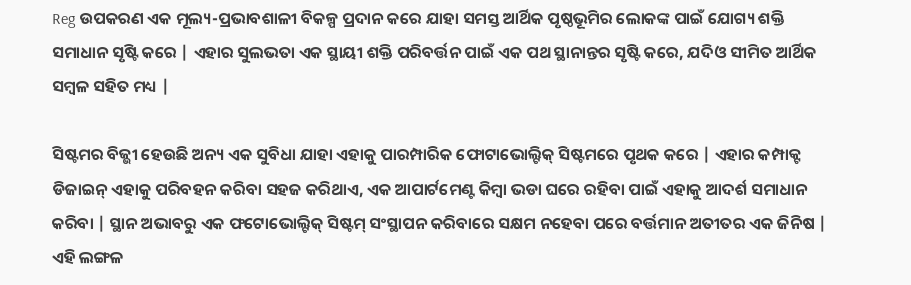Reg ଉପକରଣ ଏକ ମୂଲ୍ୟ-ପ୍ରଭାବଶାଳୀ ବିକଳ୍ପ ପ୍ରଦାନ କରେ ଯାହା ସମସ୍ତ ଆର୍ଥିକ ପୃଷ୍ଠଭୂମିର ଲୋକଙ୍କ ପାଇଁ ଯୋଗ୍ୟ ଶକ୍ତି ସମାଧାନ ସୃଷ୍ଟି କରେ | ଏହାର ସୁଲଭତା ଏକ ସ୍ଥାୟୀ ଶକ୍ତି ପରିବର୍ତ୍ତନ ପାଇଁ ଏକ ପଥ ସ୍ଥାନାନ୍ତର ସୃଷ୍ଟି କରେ, ଯଦିଓ ସୀମିତ ଆର୍ଥିକ ସମ୍ବଳ ସହିତ ମଧ୍ୟ |

ସିଷ୍ଟମର ବିଜ୍ଭୀ ହେଉଛି ଅନ୍ୟ ଏକ ସୁବିଧା ଯାହା ଏହାକୁ ପାରମ୍ପାରିକ ଫୋଟାଭୋଲ୍ଟିକ୍ ସିଷ୍ଟମରେ ପୃଥକ କରେ | ଏହାର କମ୍ପାକ୍ଟ ଡିଜାଇନ୍ ଏହାକୁ ପରିବହନ କରିବା ସହଜ କରିଥାଏ, ଏକ ଆପାର୍ଟମେଣ୍ଟ କିମ୍ବା ଭଡା ଘରେ ରହିବା ପାଇଁ ଏହାକୁ ଆଦର୍ଶ ସମାଧାନ କରିବା | ସ୍ଥାନ ଅଭାବରୁ ଏକ ଫଟୋଭୋଲ୍ଟିକ୍ ସିଷ୍ଟମ୍ ସଂସ୍ଥାପନ କରିବାରେ ସକ୍ଷମ ନହେବା ପରେ ବର୍ତ୍ତମାନ ଅତୀତର ଏକ ଜିନିଷ | ଏହି ଲଙ୍ଗଳ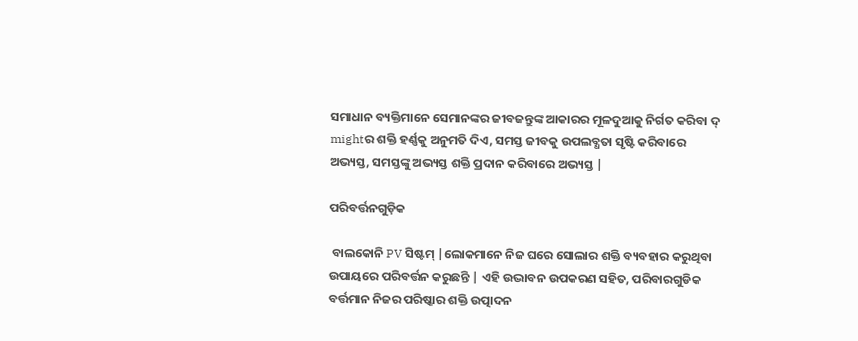ସମାଧାନ ବ୍ୟକ୍ତିମାନେ ସେମାନଙ୍କର ଜୀବଜନ୍ତୁଙ୍କ ଆକାରର ମୂଳଦୁଆକୁ ନିର୍ଗତ କରିବା ଦ୍ mightର ଶକ୍ତି ହର୍ଣ୍ଣକୁ ଅନୁମତି ଦିଏ, ସମସ୍ତ ଜୀବକୁ ଉପଲବ୍ଧତା ସୃଷ୍ଟି କରିବାରେ ଅଭ୍ୟସ୍ତ, ସମସ୍ତଙ୍କୁ ଅଭ୍ୟସ୍ତ ଶକ୍ତି ପ୍ରଦାନ କରିବାରେ ଅଭ୍ୟସ୍ତ |

ପରିବର୍ତ୍ତନଗୁଡ଼ିକ

 ବାଲକୋନି PV ସିଷ୍ଟମ୍ |ଲୋକମାନେ ନିଜ ଘରେ ସୋଲାର ଶକ୍ତି ବ୍ୟବହାର କରୁଥିବା ଉପାୟରେ ପରିବର୍ତ୍ତନ କରୁଛନ୍ତି | ଏହି ଉଦ୍ଭାବନ ଉପକରଣ ସହିତ, ପରିବାରଗୁଡିକ ବର୍ତ୍ତମାନ ନିଜର ପରିଷ୍କାର ଶକ୍ତି ଉତ୍ପାଦନ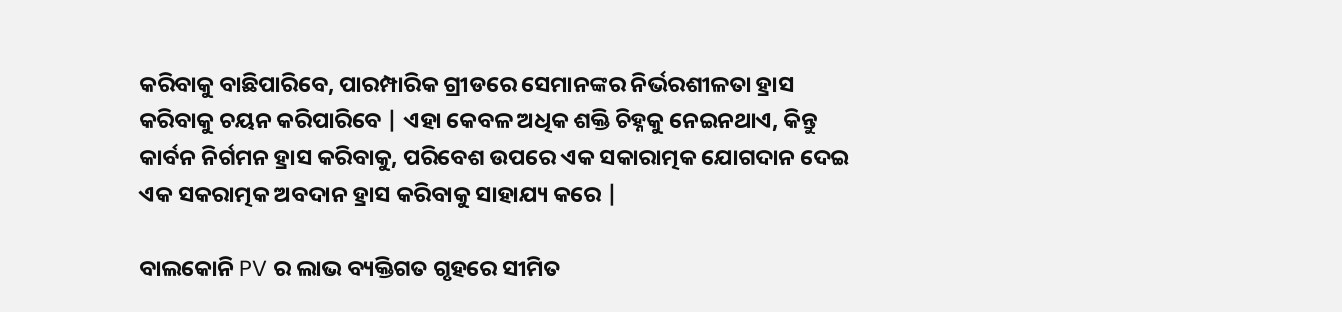କରିବାକୁ ବାଛିପାରିବେ, ପାରମ୍ପାରିକ ଗ୍ରୀଡରେ ସେମାନଙ୍କର ନିର୍ଭରଶୀଳତା ହ୍ରାସ କରିବାକୁ ଚୟନ କରିପାରିବେ | ଏହା କେବଳ ଅଧିକ ଶକ୍ତି ଚିହ୍ନକୁ ନେଇନଥାଏ, କିନ୍ତୁ କାର୍ବନ ନିର୍ଗମନ ହ୍ରାସ କରିବାକୁ, ପରିବେଶ ଉପରେ ଏକ ସକାରାତ୍ମକ ଯୋଗଦାନ ଦେଇ ଏକ ସକରାତ୍ମକ ଅବଦାନ ହ୍ରାସ କରିବାକୁ ସାହାଯ୍ୟ କରେ |

ବାଲକୋନି PV ର ଲାଭ ବ୍ୟକ୍ତିଗତ ଗୃହରେ ସୀମିତ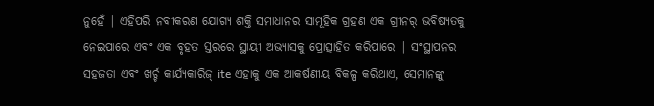ନୁହେଁ | ଏହିପରି ନବୀକରଣ ଯୋଗ୍ୟ ଶକ୍ତି ସମାଧାନର ସାମୂହିକ ଗ୍ରହଣ ଏକ ଗ୍ରୀନର୍ ଭବିଷ୍ୟତକୁ ନେଇପାରେ ଏବଂ ଏକ ବୃହତ ସ୍ତରରେ ସ୍ଥାୟୀ ଅଭ୍ୟାସକୁ ପ୍ରୋତ୍ସାହିତ କରିପାରେ | ସଂସ୍ଥାପନର ସହଜତା ଏବଂ ଖର୍ଚ୍ଚ କାର୍ଯ୍ୟକାରିଜ୍ ite ଏହାକୁ ଏକ ଆକର୍ଷଣୀୟ ବିକଳ୍ପ କରିଥାଏ, ସେମାନଙ୍କୁ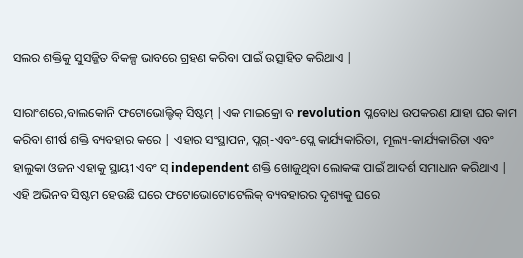ସଲର ଶକ୍ତିକୁ ସୁସଜ୍ଜିତ ବିକଳ୍ପ ଭାବରେ ଗ୍ରହଣ କରିବା ପାଇଁ ଉତ୍ସାହିତ କରିଥାଏ |

ସାରାଂଶରେ,ବାଲକୋନି ଫଟୋଭୋଲ୍ଟିକ୍ ସିଷ୍ଟମ୍ |ଏକ ମାଇକ୍ରୋ ବ revolution ପ୍ଳବୋଧ ଉପକରଣ ଯାହା ଘର କାମ କରିବା ଶୀର୍ଷ ଶକ୍ତି ବ୍ୟବହାର କରେ | ଏହାର ସଂସ୍ଥାପନ, ପ୍ଲଗ୍-ଏବଂ-ପ୍ଲେ କାର୍ଯ୍ୟକାରିତା, ମୂଲ୍ୟ-କାର୍ଯ୍ୟକାରିତା ଏବଂ ହାଲୁକା ଓଜନ ଏହାକୁ ସ୍ଥାୟୀ ଏବଂ ସ୍ independent ଶକ୍ତି ଖୋଜୁଥିବା ଲୋକଙ୍କ ପାଇଁ ଆଦର୍ଶ ସମାଧାନ କରିଥାଏ | ଏହି ଅଭିନବ ସିଷ୍ଟମ ହେଉଛି ଘରେ ଫଟୋଭୋଟୋଟେଲିକ୍ ବ୍ୟବହାରର ଦୃଶ୍ୟକୁ ଘରେ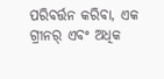ପରିବର୍ତ୍ତନ କରିବା, ଏକ ଗ୍ରୀନର୍ ଏବଂ ଅଧିକ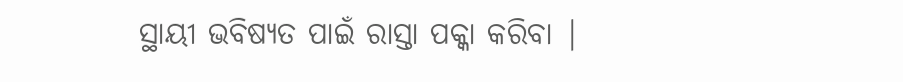ସ୍ଥାୟୀ ଭବିଷ୍ୟତ ପାଇଁ ରାସ୍ତା ପକ୍କା କରିବା |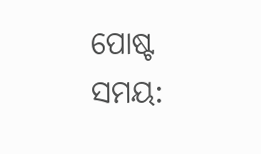ପୋଷ୍ଟ ସମୟ: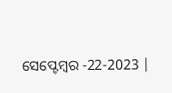ସେପ୍ଟେମ୍ବର -22-2023 |